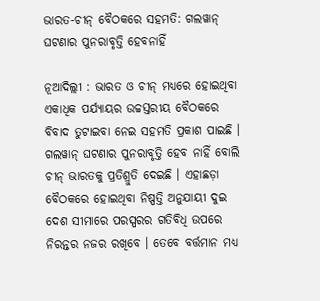ଭାରତ-ଚୀନ୍ ବୈଠକରେ ସହମତି: ଗଲୱାନ୍ ଘଟଣାର ପୁନରାବୃତ୍ତି ହେବନାହିଁ

ନୂଆଦିଲ୍ଲୀ : ଭାରତ ଓ ଚୀନ୍ ମଧ୍ୟରେ ହୋଇଥିବା ଏକାଧିକ ପର୍ଯ୍ୟାୟର ଉଚ୍ଚସ୍ତରୀୟ ବୈଠକରେ ବିବାଦ ତୁଟାଇବା ନେଇ ସହମତି ପ୍ରକାଶ ପାଇଛି । ଗଲୱାନ୍ ଘଟଣାର ପୁନରାବୃତ୍ତି ହେବ ନାହିଁ ବୋଲି ଚୀନ୍ ଭାରତକୁ ପ୍ରତିଶ୍ରୁତି ଦେଇଛି । ଏହାଛଡ଼ା ବୈଠକରେ ହୋଇଥିବା ନିଷ୍ପତ୍ତି ଅନୁଯାୟୀ ଦୁଇ ଦେଶ ସୀମାରେ ପରସ୍ପରର ଗତିବିଧି ଉପରେ ନିରନ୍ତର ନଜର ରଖିବେ । ତେବେ ବର୍ତ୍ତମାନ ମଧ୍ୟ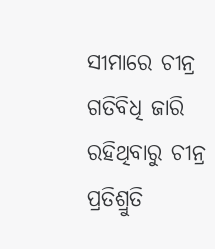ସୀମାରେ ଚୀନ୍ର ଗତିବିଧି ଜାରି ରହିଥିବାରୁ ଚୀନ୍ର ପ୍ରତିଶ୍ରୁତି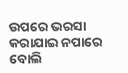ଉପରେ ଭରସା କରାଯାଇ ନପାରେ ବୋଲି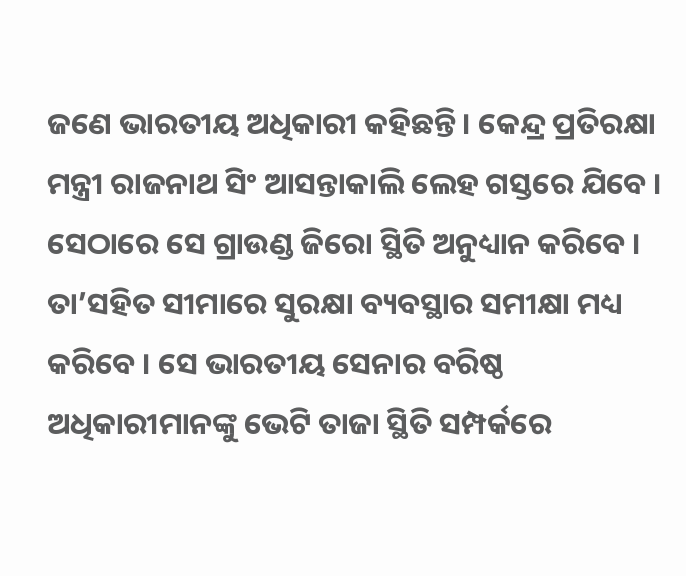ଜଣେ ଭାରତୀୟ ଅଧିକାରୀ କହିଛନ୍ତି । କେନ୍ଦ୍ର ପ୍ରତିରକ୍ଷା ମନ୍ତ୍ରୀ ରାଜନାଥ ସିଂ ଆସନ୍ତାକାଲି ଲେହ ଗସ୍ତରେ ଯିବେ । ସେଠାରେ ସେ ଗ୍ରାଉଣ୍ଡ ଜିରୋ ସ୍ଥିତି ଅନୁଧ୍ୟାନ କରିବେ । ତା’ସହିତ ସୀମାରେ ସୁରକ୍ଷା ବ୍ୟବସ୍ଥାର ସମୀକ୍ଷା ମଧ୍ୟ କରିବେ । ସେ ଭାରତୀୟ ସେନାର ବରିଷ୍ଠ ଅଧିକାରୀମାନଙ୍କୁ ଭେଟି ତାଜା ସ୍ଥିତି ସମ୍ପର୍କରେ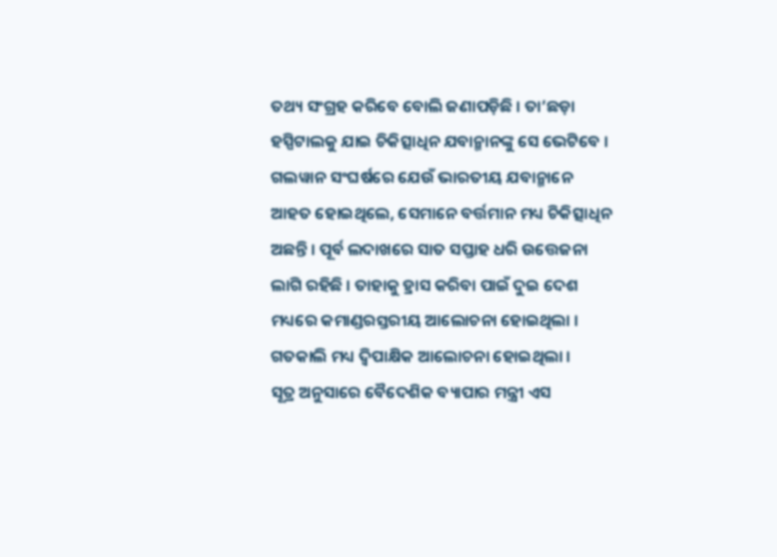ତଥ୍ୟ ସଂଗ୍ରହ କରିବେ ବୋଲି ଜଣାପଡ଼ିଛି । ତା’ଛଡ଼ା ହସ୍ପିଟାଲକୁ ଯାଇ ଚିକିତ୍ସାଧିନ ଯବାନ୍ମାନଙ୍କୁ ସେ ଭେଟିବେ । ଗଲୱାନ ସଂଘର୍ଷରେ ଯେଉଁ ଭାରତୀୟ ଯବାନ୍ମାନେ ଆହତ ହୋଇଥିଲେ, ସେମାନେ ବର୍ତ୍ତମାନ ମଧ୍ୟ ଚିକିତ୍ସାଧିନ ଅଛନ୍ତି । ପୂର୍ବ ଲଦାଖରେ ସାତ ସପ୍ତାହ ଧରି ଉତ୍ତେଜନା ଲାଗି ରହିଛି । ତାହାକୁ ହ୍ରାସ କରିବା ପାଇଁ ଦୁଇ ଦେଶ ମଧ୍ୟରେ କମାଣ୍ଡରସ୍ତରୀୟ ଆଲୋଚନା ହୋଇଥିଲା । ଗତକାଲି ମଧ୍ୟ ଦ୍ୱିପାକ୍ଷିକ ଆଲୋଚନା ହୋଇଥିଲା ।
ସୂତ୍ର ଅନୁସାରେ ବୈଦେଶିକ ବ୍ୟାପାର ମନ୍ତ୍ରୀ ଏସ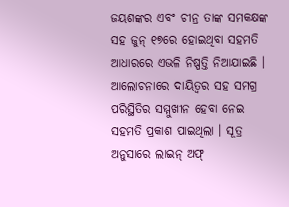ଜୟଶଙ୍କର ଏବଂ ଚୀନ୍ର ତାଙ୍କ ସମକକ୍ଷଙ୍କ ସହ ଜୁନ୍ ୧୭ରେ ହୋଇଥିବା ସହମତି ଆଧାରରେ ଏଭଳି ନିଷ୍ପତ୍ତି ନିଆଯାଇଛି ।
ଆଲୋଚନାରେ ଦାୟିତ୍ୱର ସହ ସମଗ୍ର ପରିସ୍ଥିତିର ସମ୍ମୁଖୀନ ହେବା ନେଇ ସହମତି ପ୍ରକାଶ ପାଇଥିଲା । ସୂତ୍ର ଅନୁସାରେ ଲାଇନ୍ ଅଫ୍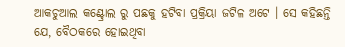ଆକଚୁଆଲ କଣ୍ଟ୍ରୋଲ ରୁ ପଛକୁ ହଟିବା ପ୍ରକ୍ରିୟା ଜଟିଳ ଅଟେ । ସେ କହିଛନ୍ତି ଯେ, ବୈଠକରେ ହୋଇଥିବା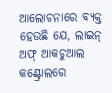ଆଲୋଚନାରେ ବ୍ୟକ୍ତ ହେଉଛି ଯେ, ଲାଇନ୍ ଅଫ୍ ଆକଚୁଆଲ କଣ୍ଟ୍ରୋଲରେ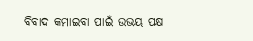ବିବାଦ କମାଇବା ପାଇଁ ଉଭୟ ପକ୍ଷ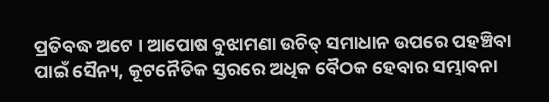ପ୍ରତିବଦ୍ଧ ଅଟେ । ଆପୋଷ ବୁଝାମଣା ଉଚିତ୍ ସମାଧାନ ଉପରେ ପହଞ୍ଚିବା ପାଇଁ ସୈନ୍ୟ, କୂଟନୈତିକ ସ୍ତରରେ ଅଧିକ ବୈଠକ ହେବାର ସମ୍ଭାବନା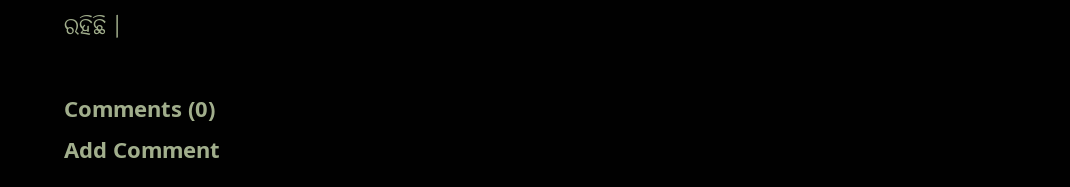ରହିଛି ।

Comments (0)
Add Comment